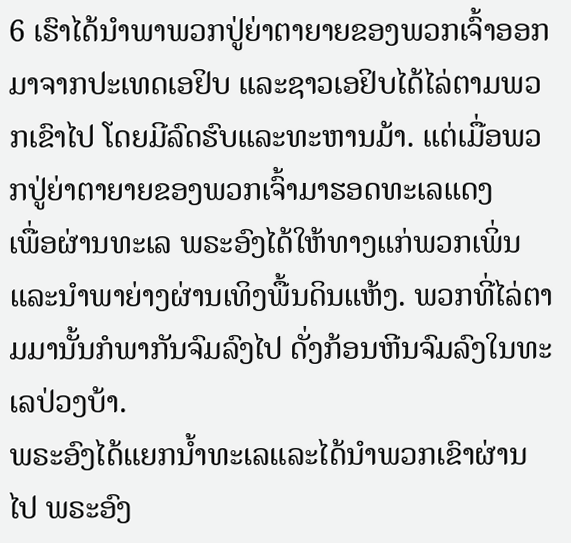6 ເຮົາໄດ້ນຳພາພວກປູ່ຍ່າຕາຍາຍຂອງພວກເຈົ້າອອກມາຈາກປະເທດເອຢິບ ແລະຊາວເອຢິບໄດ້ໄລ່ຕາມພວກເຂົາໄປ ໂດຍມີລົດຮົບແລະທະຫານມ້າ. ແຕ່ເມື່ອພວກປູ່ຍ່າຕາຍາຍຂອງພວກເຈົ້າມາຮອດທະເລແດງ
ເພື່ອຜ່ານທະເລ ພຣະອົງໄດ້ໃຫ້ທາງແກ່ພວກເພິ່ນ ແລະນຳພາຍ່າງຜ່ານເທິງພື້ນດິນແຫ້ງ. ພວກທີ່ໄລ່ຕາມມານັ້ນກໍພາກັນຈົມລົງໄປ ດັ່ງກ້ອນຫີນຈົມລົງໃນທະເລປ່ວງບ້າ.
ພຣະອົງໄດ້ແຍກນໍ້າທະເລແລະໄດ້ນຳພວກເຂົາຜ່ານໄປ ພຣະອົງ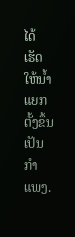ໄດ້ເຮັດໃຫ້ນໍ້າແຍກຕັ້ງຂຶ້ນເປັນກຳແພງ.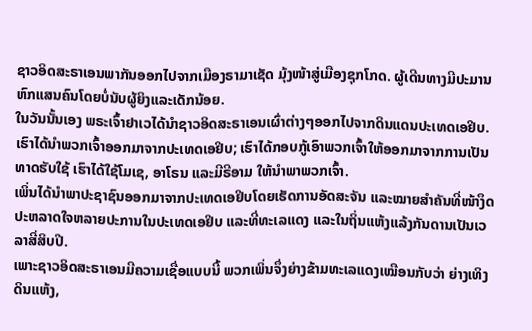ຊາວອິດສະຣາເອນພາກັນອອກໄປຈາກເມືອງຣາມາເຊັດ ມຸ້ງໜ້າສູ່ເມືອງຊຸກໂກດ. ຜູ້ເດີນທາງມີປະມານຫົກແສນຄົນໂດຍບໍ່ນັບຜູ້ຍິງແລະເດັກນ້ອຍ.
ໃນວັນນັ້ນເອງ ພຣະເຈົ້າຢາເວໄດ້ນຳຊາວອິດສະຣາເອນເຜົ່າຕ່າງໆອອກໄປຈາກດິນແດນປະເທດເອຢິບ.
ເຮົາໄດ້ນຳພວກເຈົ້າອອກມາຈາກປະເທດເອຢິບ; ເຮົາໄດ້ກອບກູ້ເອົາພວກເຈົ້າໃຫ້ອອກມາຈາກການເປັນທາດຮັບໃຊ້ ເຮົາໄດ້ໃຊ້ໂມເຊ, ອາໂຣນ ແລະມີຣີອາມ ໃຫ້ນຳພາພວກເຈົ້າ.
ເພິ່ນໄດ້ນຳພາປະຊາຊົນອອກມາຈາກປະເທດເອຢິບໂດຍເຮັດການອັດສະຈັນ ແລະໝາຍສຳຄັນທີ່ໜ້າງຶດປະຫລາດໃຈຫລາຍປະການໃນປະເທດເອຢິບ ແລະທີ່ທະເລແດງ ແລະໃນຖິ່ນແຫ້ງແລ້ງກັນດານເປັນເວລາສີ່ສິບປີ.
ເພາະຊາວອິດສະຣາເອນມີຄວາມເຊື່ອແບບນີ້ ພວກເພິ່ນຈຶ່ງຍ່າງຂ້າມທະເລແດງເໝືອນກັບວ່າ ຍ່າງເທິງດິນແຫ້ງ,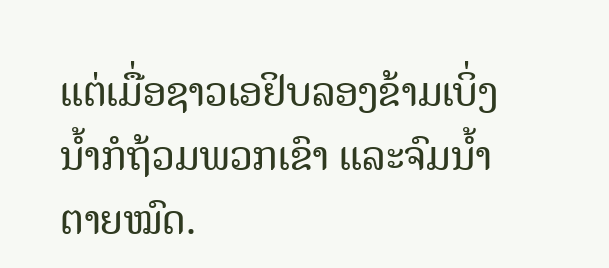ແຕ່ເມື່ອຊາວເອຢິບລອງຂ້າມເບິ່ງ ນໍ້າກໍຖ້ວມພວກເຂົາ ແລະຈົມນໍ້າຕາຍໝົດ.